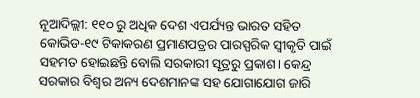ନୂଆଦିଲ୍ଲୀ: ୧୧୦ ରୁ ଅଧିକ ଦେଶ ଏପର୍ଯ୍ୟନ୍ତ ଭାରତ ସହିତ କୋଭିଡ-୧୯ ଟିକାକରଣ ପ୍ରମାଣପତ୍ରର ପାରସ୍ପରିକ ସ୍ୱୀକୃତି ପାଇଁ ସହମତ ହୋଇଛନ୍ତି ବୋଲି ସରକାରୀ ସୂତ୍ରରୁ ପ୍ରକାଶ। କେନ୍ଦ୍ର ସରକାର ବିଶ୍ବର ଅନ୍ୟ ଦେଶମାନଙ୍କ ସହ ଯୋଗାଯୋଗ ଜାରି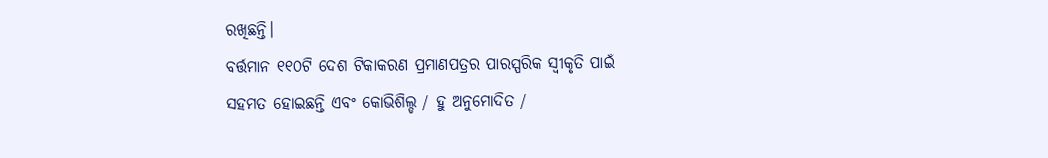ରଖିଛନ୍ତି।
ବର୍ତ୍ତମାନ ୧୧୦ଟି ଦେଶ ଟିକାକରଣ ପ୍ରମାଣପତ୍ରର ପାରସ୍ପରିକ ସ୍ୱୀକୃତି ପାଇଁ ସହମତ ହୋଇଛନ୍ତି ଏବଂ କୋଭିଶିଲ୍ଡ / ହୁ ଅନୁମୋଦିତ /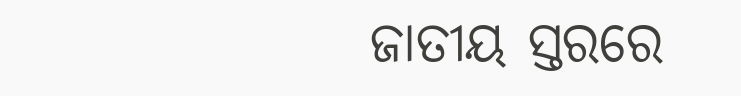ଜାତୀୟ ସ୍ତରରେ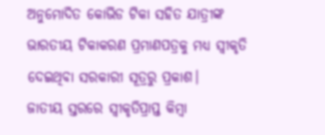ଅନୁମୋଦିତ କୋଭିଡ ଟିକା ସହିତ ଯାତ୍ରୀଙ୍କ ଭାରତୀୟ ଟିକାକରଣ ପ୍ରମାଣପତ୍ରକୁ ମଧ୍ୟ ସ୍ୱୀକୃତି ଦେଇଥିବା ସରକାରୀ ସୂତ୍ରରୁ ପ୍ରକାଶ।
ଜାତୀୟ ସ୍ତରରେ ସ୍ୱୀକୃତିପ୍ରାପ୍ତ କିମ୍ବା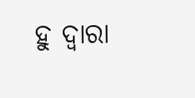ହୁ ଦ୍ବାରା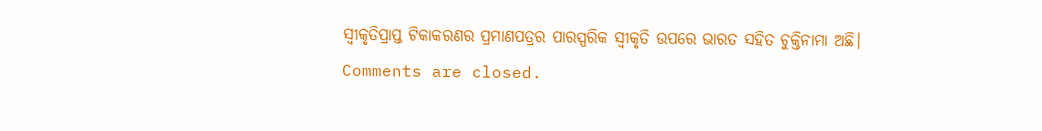ସ୍ବୀକୃତିପ୍ରାପ୍ତ ଟିକାକରଣର ପ୍ରମାଣପତ୍ରର ପାରସ୍ପରିକ ସ୍ୱୀକୃତି ଉପରେ ଭାରତ ସହିତ ଚୁକ୍ତିନାମା ଅଛି।
Comments are closed.